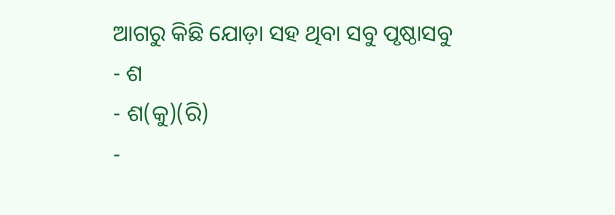ଆଗରୁ କିଛି ଯୋଡ଼ା ସହ ଥିବା ସବୁ ପୃଷ୍ଠାସବୁ
- ଶ
- ଶ(କୁ)(ରି)
-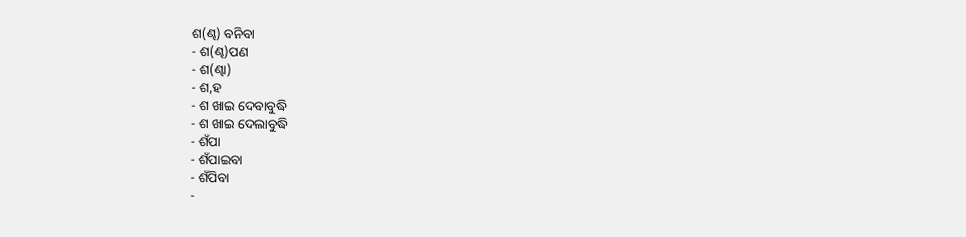ଶ(ଣ୍ଢ) ବନିବା
- ଶ(ଣ୍ଢ)ପଣ
- ଶ(ଣ୍ଢା)
- ଶ,ହ
- ଶ ଖାଇ ଦେବାବୁଦ୍ଧି
- ଶ ଖାଇ ଦେଲାବୁଦ୍ଧି
- ଶଁପା
- ଶଁପାଇବା
- ଶଁପିବା
-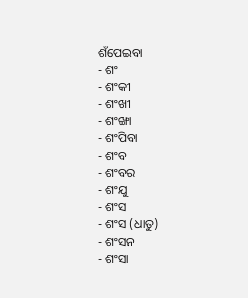ଶଁପେଇବା
- ଶଂ
- ଶଂକୀ
- ଶଂଖୀ
- ଶଂଙ୍ଖା
- ଶଂପିବା
- ଶଂବ
- ଶଂବର
- ଶଂଯୁ
- ଶଂସ
- ଶଂସ (ଧାତୁ)
- ଶଂସନ
- ଶଂସା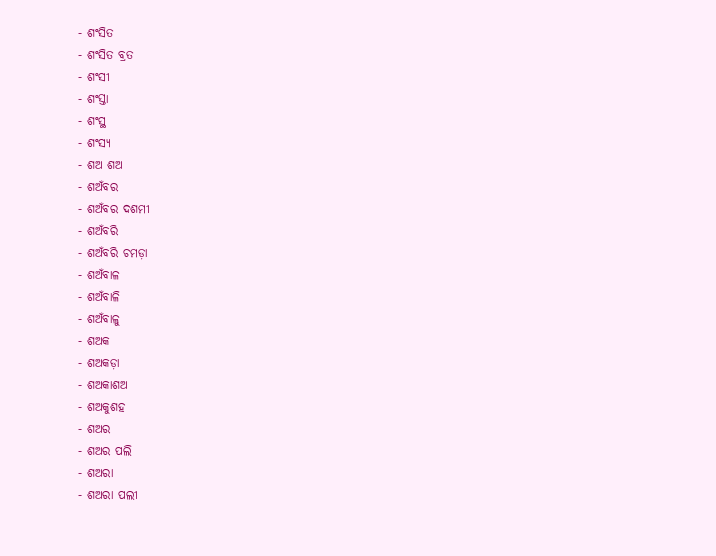- ଶଂସିତ
- ଶଂସିତ ବ୍ରତ
- ଶଂସୀ
- ଶଂସ୍ତା
- ଶଂସ୍ଥ
- ଶଂସ୍ୟ
- ଶଅ ଶଅ
- ଶଅଁବର
- ଶଅଁବର ଦଶମୀ
- ଶଅଁବରି
- ଶଅଁବରି ଚମଡ଼ା
- ଶଅଁବାଳ
- ଶଅଁବାଳି
- ଶଅଁବାଳୁ
- ଶଅକ
- ଶଅକଡ଼ା
- ଶଅକାଶଅ
- ଶଅକୁଶହ
- ଶଅର
- ଶଅର ପଲି
- ଶଅରା
- ଶଅରା ପଲୀ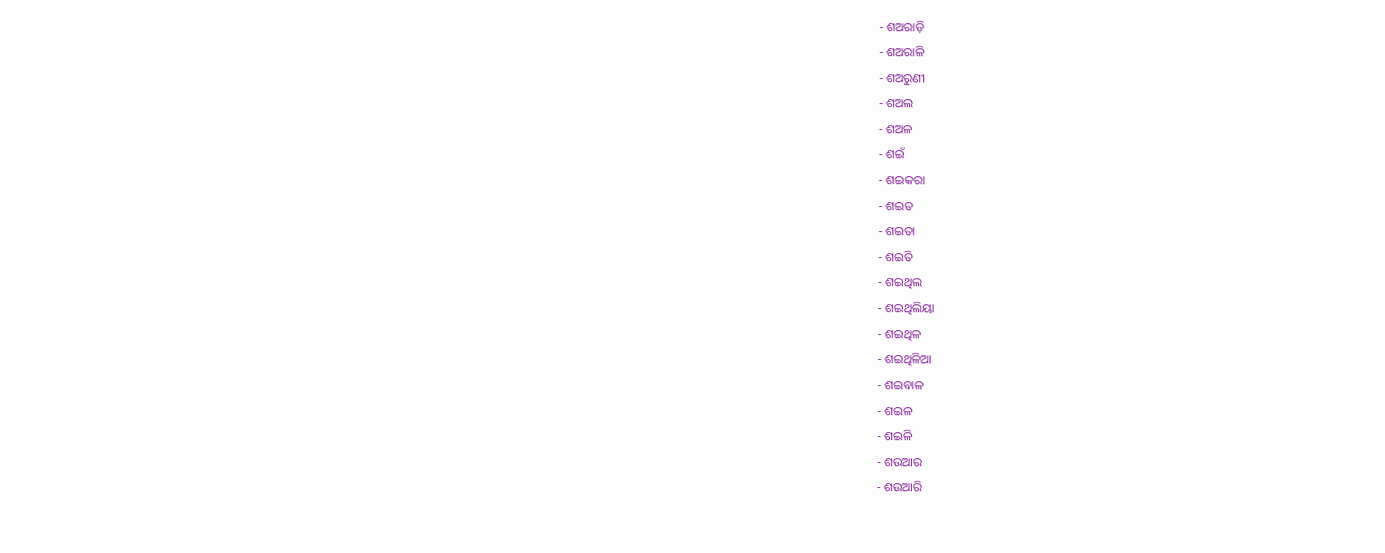- ଶଅରାଡ଼ି
- ଶଅରାଳି
- ଶଅରୁଣୀ
- ଶଅଲ
- ଶଅଳ
- ଶଇଁ
- ଶଇକରା
- ଶଇତ
- ଶଇତା
- ଶଇତି
- ଶଇଥିଲ
- ଶଇଥିଲିୟା
- ଶଇଥିଳ
- ଶଇଥିଳିଆ
- ଶଇବାଳ
- ଶଇଳ
- ଶଇଳି
- ଶଉଆର
- ଶଉଆରି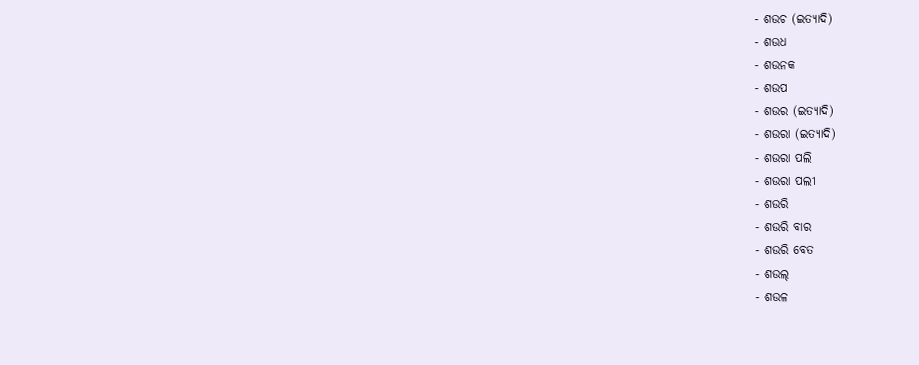- ଶଉଚ (ଇତ୍ୟାଦି)
- ଶଉଧ
- ଶଉନକ
- ଶଉପ
- ଶଉର (ଇତ୍ୟାଦି)
- ଶଉରା (ଇତ୍ୟାଦି)
- ଶଉରା ପଲି
- ଶଉରା ପଲୀ
- ଶଉରି
- ଶଉରି ବାର
- ଶଉରି ବେତ
- ଶଉଲ୍
- ଶଉଳ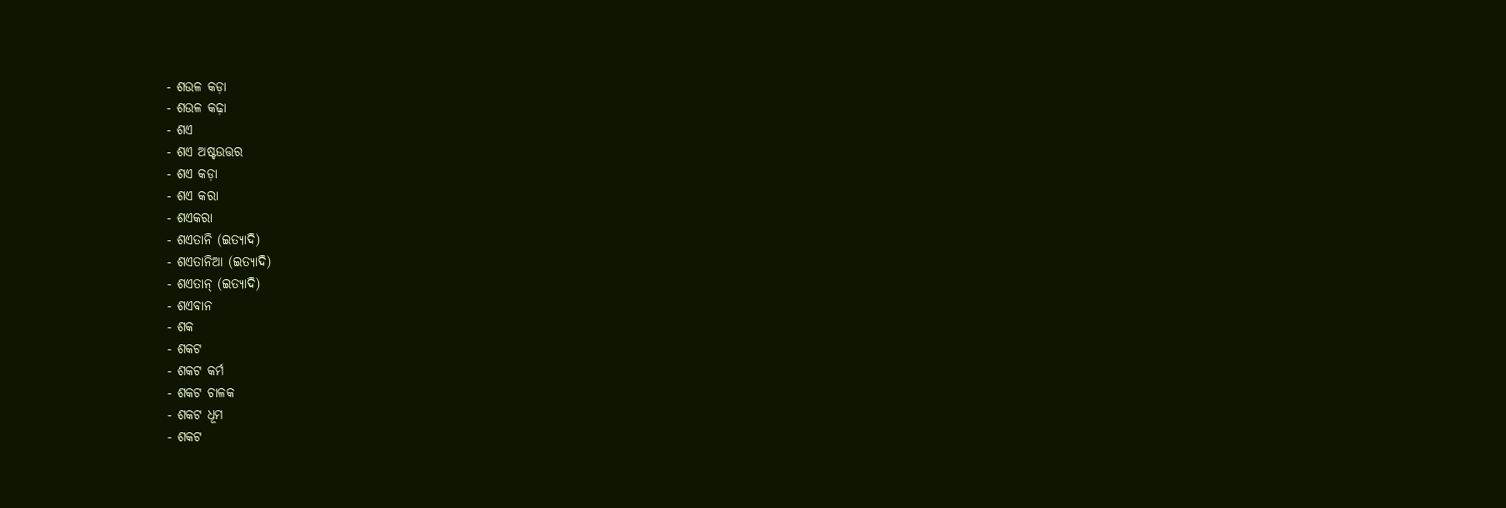- ଶଉଳ କଡ଼ା
- ଶଉଳ କଢ଼ା
- ଶଏ
- ଶଏ ଅଷ୍ଟଉତ୍ତର
- ଶଏ କଡ଼ା
- ଶଏ କରା
- ଶଏକରା
- ଶଏତାନି (ଇତ୍ୟାଦି)
- ଶଏତାନିଆ (ଇତ୍ୟାଦି)
- ଶଏତାନ୍ (ଇତ୍ୟାଦି)
- ଶଏବାନ
- ଶକ
- ଶକଟ
- ଶକଟ କର୍ମ
- ଶକଟ ଚାଳକ
- ଶକଟ ଧୂମ
- ଶକଟ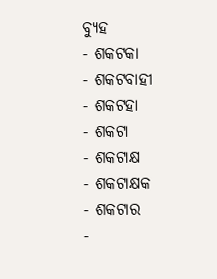ବ୍ୟୁହ
- ଶକଟକା
- ଶକଟବାହୀ
- ଶକଟହା
- ଶକଟା
- ଶକଟାକ୍ଷ
- ଶକଟାକ୍ଷକ
- ଶକଟାର
-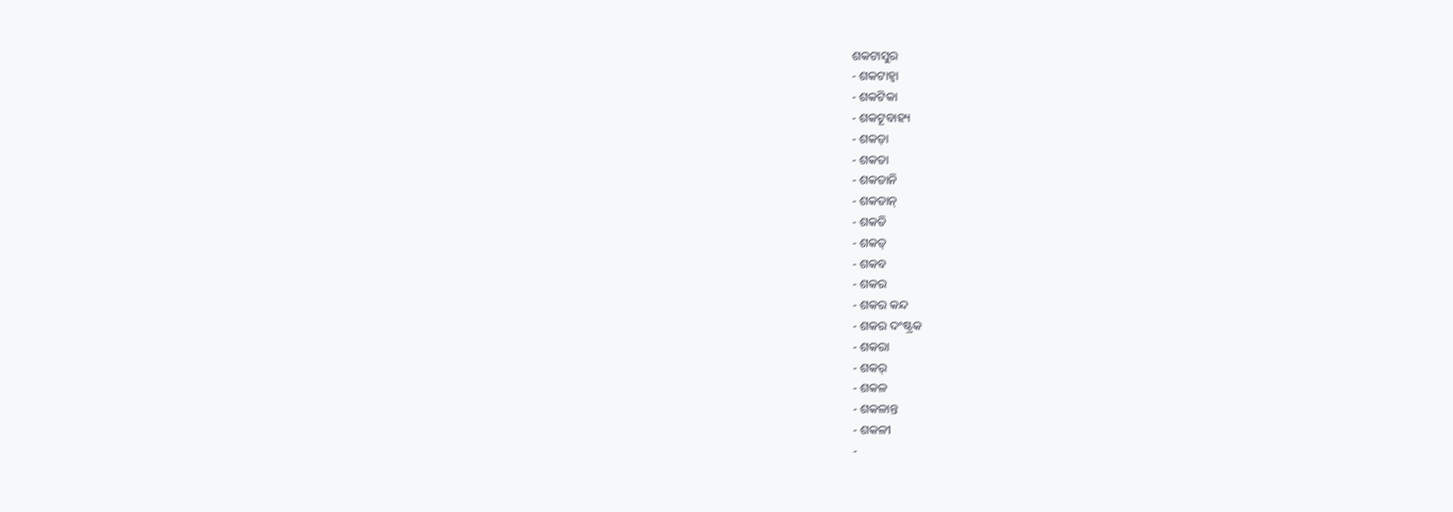ଶକଟାସୁର
- ଶକଟାହ୍ୱା
- ଶକଟିକା
- ଶକଟୂବାହ୍ୟ
- ଶକଡ଼ା
- ଶକତା
- ଶକତାନି
- ଶକତାନ୍
- ଶକତି
- ଶକତ୍
- ଶକବ
- ଶକର
- ଶକର କନ୍ଦ
- ଶକର ଦଂଷ୍ଟ୍ରକ
- ଶକରା
- ଶକର୍
- ଶକଳ
- ଶକଳାନ୍ତ
- ଶକଳୀ
-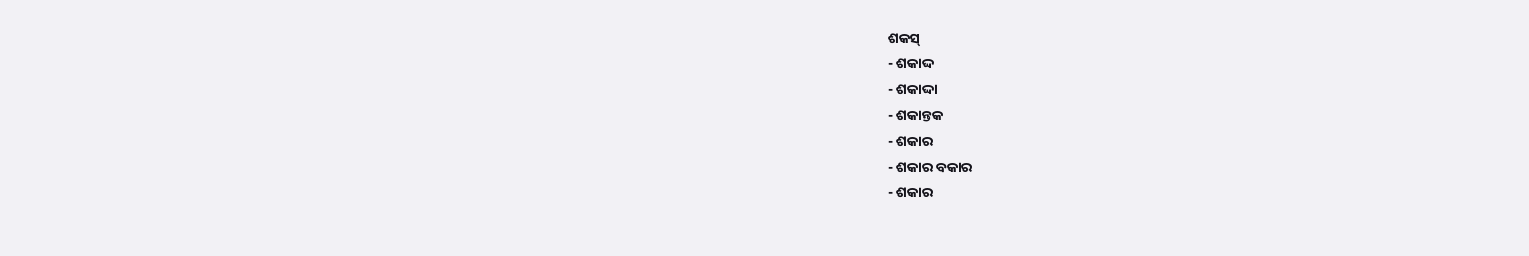ଶକସ୍
- ଶକାଦ୍ଦ
- ଶକାଦ୍ଦା
- ଶକାନ୍ତକ
- ଶକାର
- ଶକାର ବକାର
- ଶକାର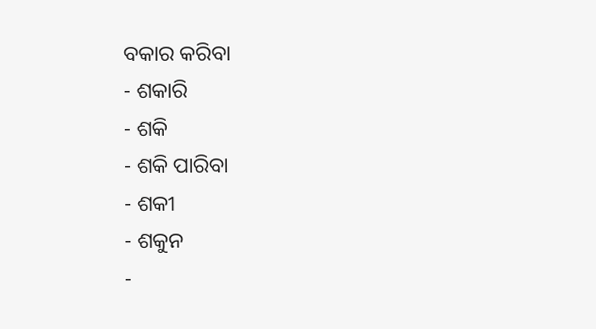ବକାର କରିବା
- ଶକାରି
- ଶକି
- ଶକି ପାରିବା
- ଶକୀ
- ଶକୁନ
-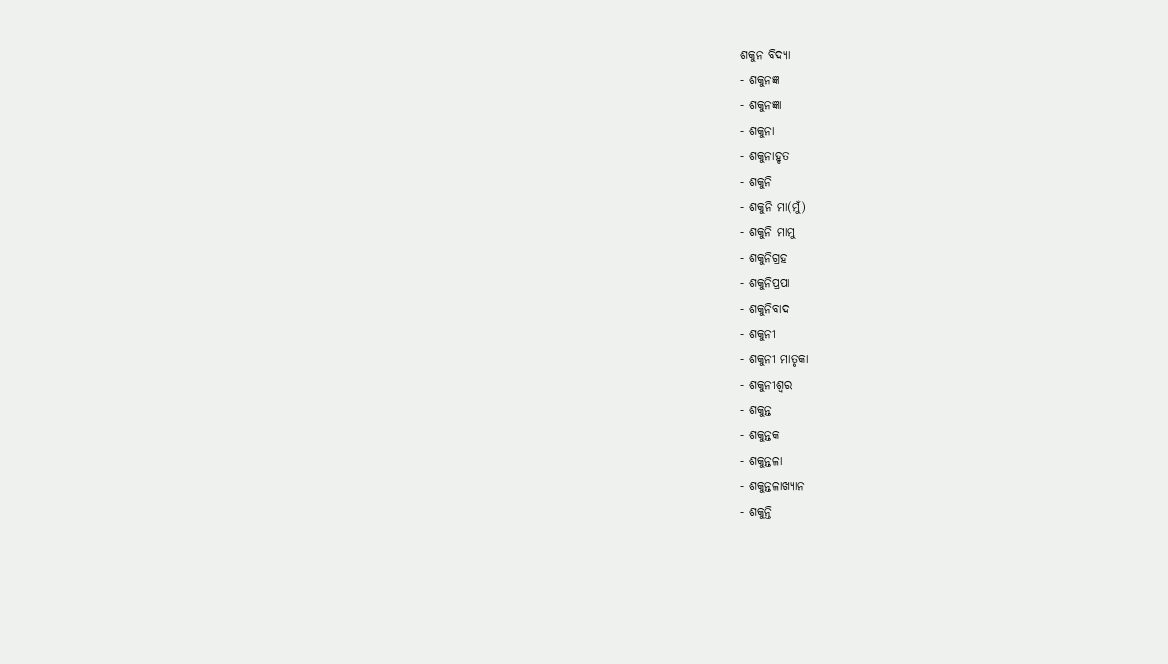ଶକୁନ ବିଦ୍ୟା
- ଶକୁନଜ୍ଞ
- ଶକୁନଜ୍ଞା
- ଶକୁନା
- ଶକୁନାହୃତ
- ଶକୁନି
- ଶକୁନି ମା(ମୁଁ)
- ଶକୁନି ମାମୁ
- ଶକୁନିଗ୍ରହ
- ଶକୁନିପ୍ରପା
- ଶକୁନିବାଦ
- ଶକୁନୀ
- ଶକୁନୀ ମାତୃକା
- ଶକୁନୀଶ୍ୱର
- ଶକୁନ୍ତ
- ଶକୁନ୍ତକ
- ଶକୁନ୍ତଳା
- ଶକୁନ୍ତଳାଖ୍ୟାନ
- ଶକୁନ୍ତି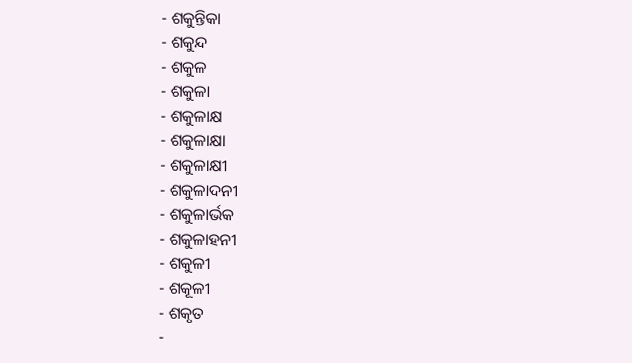- ଶକୁନ୍ତିକା
- ଶକୁନ୍ଦ
- ଶକୁଳ
- ଶକୁଳା
- ଶକୁଳାକ୍ଷ
- ଶକୁଳାକ୍ଷା
- ଶକୁଳାକ୍ଷୀ
- ଶକୁଳାଦନୀ
- ଶକୁଳାର୍ଭକ
- ଶକୁଳାହନୀ
- ଶକୁଳୀ
- ଶକୂଳୀ
- ଶକୃତ
-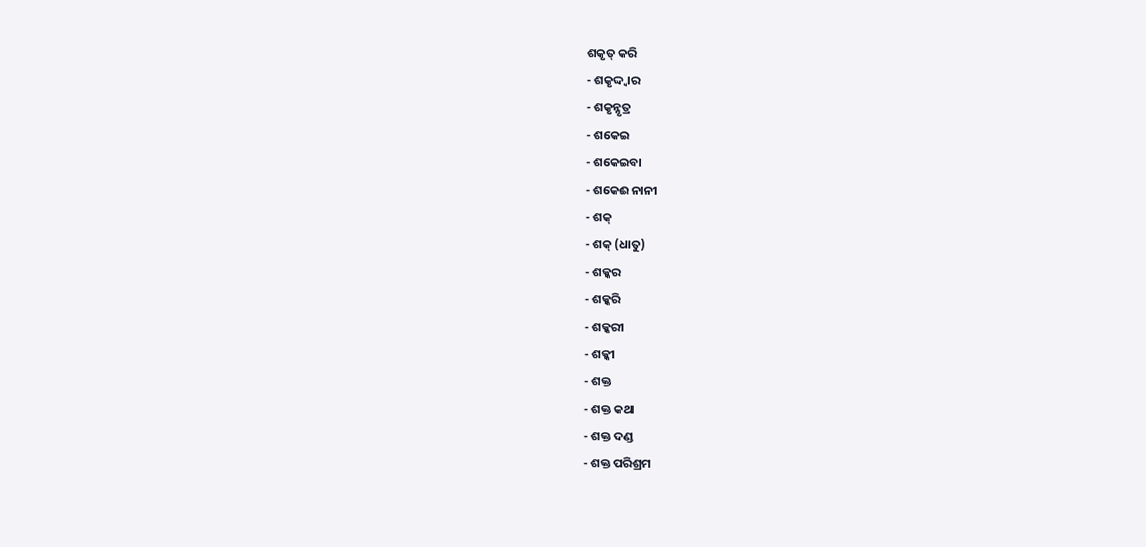ଶକୃତ୍ କରି
- ଶକୃଦ୍ଦ୍ୱାର
- ଶକୃନ୍ନୃତ୍ର
- ଶକେଇ
- ଶକେଇବା
- ଶକେଈ ନାନୀ
- ଶକ୍
- ଶକ୍ (ଧାତୁ)
- ଶକ୍କର
- ଶକ୍କରି
- ଶକ୍କରୀ
- ଶକ୍କୀ
- ଶକ୍ତ
- ଶକ୍ତ କଥା
- ଶକ୍ତ ଦଣ୍ଡ
- ଶକ୍ତ ପରିଶ୍ରମ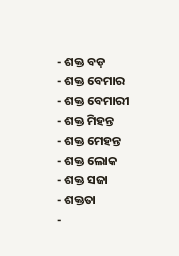- ଶକ୍ତ ବଡ଼
- ଶକ୍ତ ବେମାର
- ଶକ୍ତ ବେମାରୀ
- ଶକ୍ତ ମିହନ୍ତ
- ଶକ୍ତ ମେହନ୍ତ
- ଶକ୍ତ ଲୋକ
- ଶକ୍ତ ସଜା
- ଶକ୍ତତା
-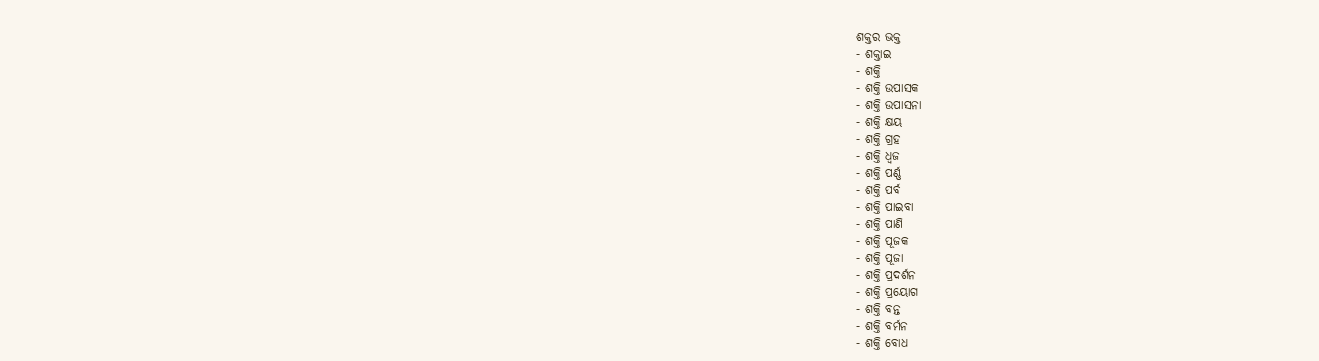ଶକ୍ତର ଭକ୍ତ
- ଶକ୍ତାଇ
- ଶକ୍ତି
- ଶକ୍ତି ଉପାସକ
- ଶକ୍ତି ଉପାସନା
- ଶକ୍ତି କ୍ଷୟ
- ଶକ୍ତି ଗ୍ରହ
- ଶକ୍ତି ଧ୍ୱଜ
- ଶକ୍ତି ପର୍ଣ୍ଣ
- ଶକ୍ତି ପର୍ବ
- ଶକ୍ତି ପାଇବା
- ଶକ୍ତି ପାଣି
- ଶକ୍ତି ପୂଜକ
- ଶକ୍ତି ପୂଜା
- ଶକ୍ତି ପ୍ରଦର୍ଶନ
- ଶକ୍ତି ପ୍ରୟୋଗ
- ଶକ୍ତି ବନ୍ତ
- ଶକ୍ତି ବର୍ମନ
- ଶକ୍ତି ବୋଧ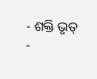- ଶକ୍ତି ଭୃତ୍
-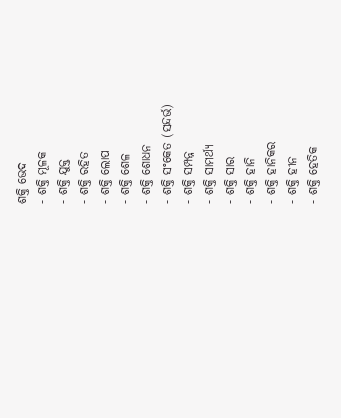ଶକ୍ତି ଭେଦ
- ଶକ୍ତି ମୂଳକ
- ଶକ୍ତି ଯୁକ୍ତ
- ଶକ୍ତି ରହିତ
- ଶକ୍ତି ଲୋପ
- ଶକ୍ତି ଶେଳ
- ଶକ୍ତି ଶୋଧନ
- ଶକ୍ତି ସଂକେତ (ସନ୍ଦର୍ଭ)
- ଶକ୍ତି ସମ୍ପନ୍ନ
- ଶକ୍ତି ସାମର୍ଥ୍ୟ
- ଶକ୍ତି ସାର
- ଶକ୍ତି ହାନି
- ଶକ୍ତି ହାନିକର
- ଶକ୍ତି ହୀନ
- ଶକ୍ତି ହେତିକ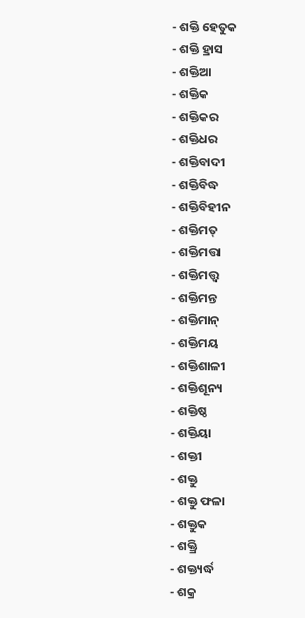- ଶକ୍ତି ହେତୁକ
- ଶକ୍ତି ହ୍ରାସ
- ଶକ୍ତିଆ
- ଶକ୍ତିକ
- ଶକ୍ତିକର
- ଶକ୍ତିଧର
- ଶକ୍ତିବାଦୀ
- ଶକ୍ତିବିଦ୍ଧ
- ଶକ୍ତିବିହୀନ
- ଶକ୍ତିମତ୍
- ଶକ୍ତିମତ୍ତା
- ଶକ୍ତିମତ୍ତ୍ୱ
- ଶକ୍ତିମନ୍ତ
- ଶକ୍ତିମାନ୍
- ଶକ୍ତିମୟ
- ଶକ୍ତିଶାଳୀ
- ଶକ୍ତିଶୂନ୍ୟ
- ଶକ୍ତିଷ୍ଠ
- ଶକ୍ତିୟା
- ଶକ୍ତୀ
- ଶକ୍ତୁ
- ଶକ୍ତୁ ଫଳା
- ଶକ୍ତୁକ
- ଶକ୍ତ୍ରି
- ଶକ୍ତ୍ୟର୍ଦ୍ଧ
- ଶକ୍ର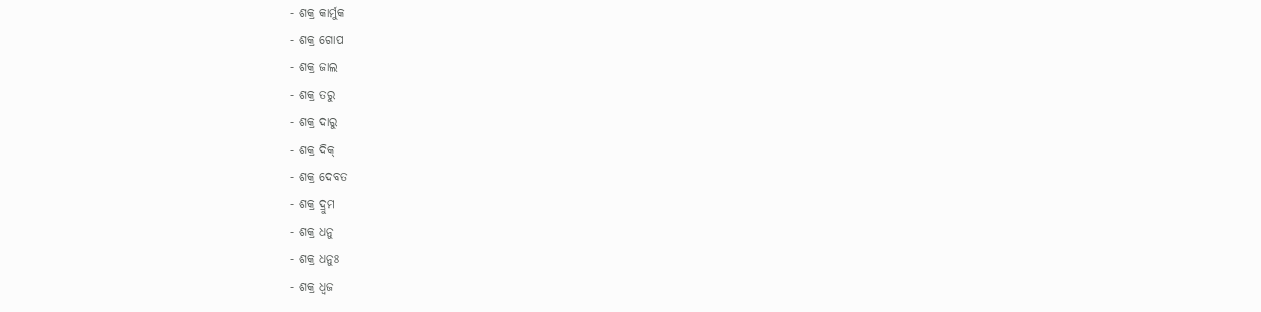- ଶକ୍ର କାର୍ମୁକ
- ଶକ୍ର ଗୋପ
- ଶକ୍ର ଜାଲ
- ଶକ୍ର ତରୁ
- ଶକ୍ର ଦାରୁ
- ଶକ୍ର ଦିକ୍
- ଶକ୍ର ଦେବତ
- ଶକ୍ର ଦ୍ରୁମ
- ଶକ୍ର ଧନୁ
- ଶକ୍ର ଧନୁଃ
- ଶକ୍ର ଧ୍ୱଜ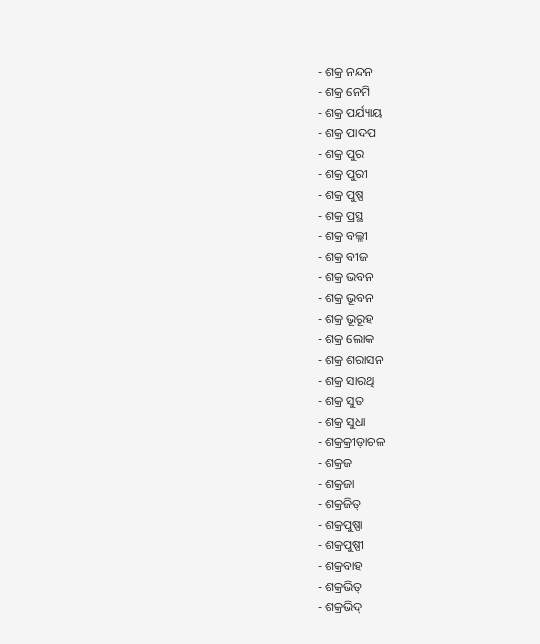- ଶକ୍ର ନନ୍ଦନ
- ଶକ୍ର ନେମି
- ଶକ୍ର ପର୍ଯ୍ୟାୟ
- ଶକ୍ର ପାଦପ
- ଶକ୍ର ପୁର
- ଶକ୍ର ପୁରୀ
- ଶକ୍ର ପୁଷ୍ପ
- ଶକ୍ର ପ୍ରସ୍ଥ
- ଶକ୍ର ବଲ୍ଳୀ
- ଶକ୍ର ବୀଜ
- ଶକ୍ର ଭବନ
- ଶକ୍ର ଭୂବନ
- ଶକ୍ର ଭୂରୂହ
- ଶକ୍ର ଲୋକ
- ଶକ୍ର ଶରାସନ
- ଶକ୍ର ସାରଥି
- ଶକ୍ର ସୁତ
- ଶକ୍ର ସୁଧା
- ଶକ୍ରକ୍ରୀଡ଼ାଚଳ
- ଶକ୍ରଜ
- ଶକ୍ରଜା
- ଶକ୍ରଜିତ୍
- ଶକ୍ରପୁଷ୍ପା
- ଶକ୍ରପୁଷ୍ପୀ
- ଶକ୍ରବାହ
- ଶକ୍ରଭିତ୍
- ଶକ୍ରଭିଦ୍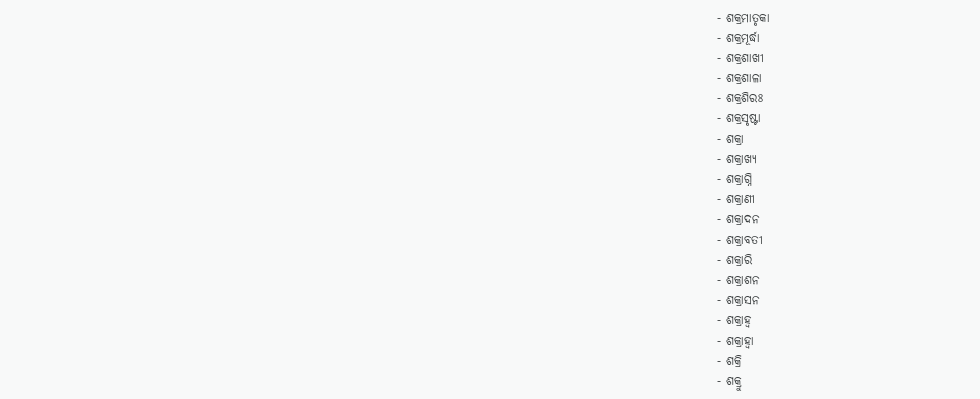- ଶକ୍ରମାତୃକା
- ଶକ୍ରମୂର୍ଦ୍ଧା
- ଶକ୍ରଶାଖୀ
- ଶକ୍ରଶାଳା
- ଶକ୍ରଶିରଃ
- ଶକ୍ରସୃଷ୍ଟା
- ଶକ୍ରା
- ଶକ୍ରାଖ୍ୟ
- ଶକ୍ରାଗ୍ନି
- ଶକ୍ରାଣୀ
- ଶକ୍ରାଦନ
- ଶକ୍ରାବତୀ
- ଶକ୍ରାରି
- ଶକ୍ରାଶନ
- ଶକ୍ରାସନ
- ଶକ୍ରାହ୍ୱ
- ଶକ୍ରାହ୍ୱା
- ଶକ୍ରି
- ଶକ୍ରୁ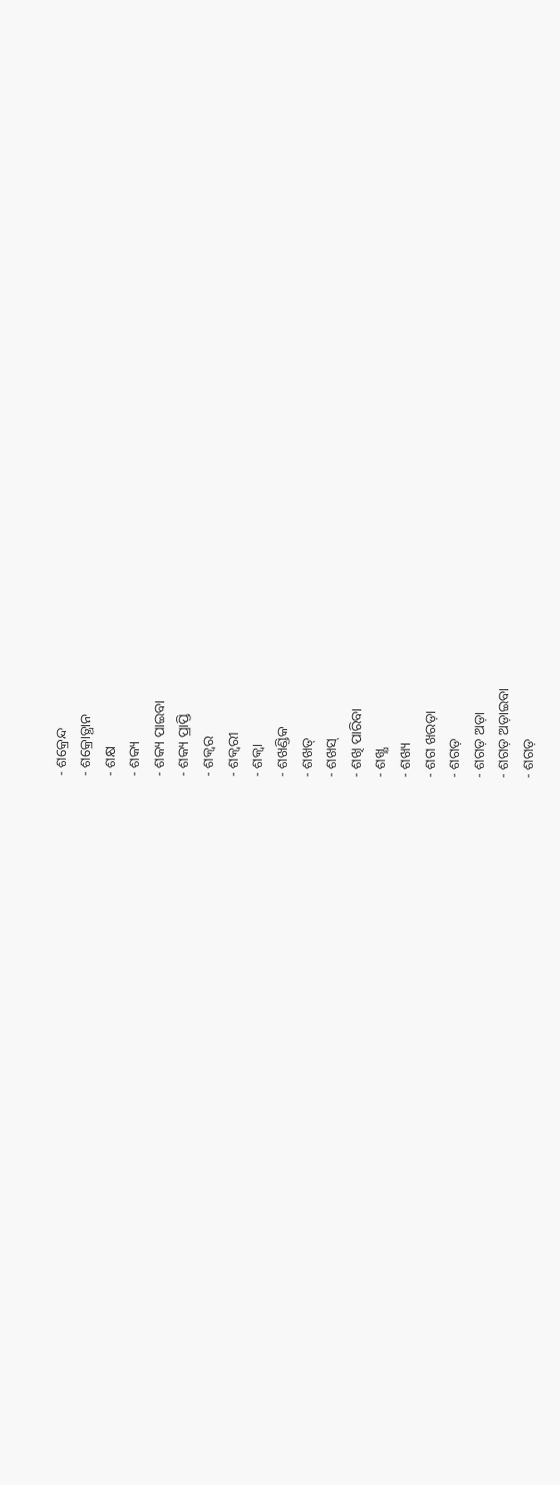- ଶକ୍ରେନ୍ଦ
- ଶକ୍ରୋତ୍ଥାନ
- ଶକ୍ଷ
- ଶକ୍ୟ
- ଶକ୍ୟ ପାଇବା
- ଶକ୍ୟ ପ୍ରାପ୍ତି
- ଶକ୍ୱର
- ଶକ୍ୱରୀ
- ଶକ୍ୱା
- ଶଖଣ୍ଡିକ
- ଶଖତ୍
- ଶଖସ୍
- ଶଖି ପାରିବା
- ଶଖ୍କ୍ଷ
- ଶଖ୍ୟ
- ଶଗ ଖରଡ଼ା
- ଶଗଡ଼
- ଶଗଡ଼ ଅଡ଼ା
- ଶଗଡ଼ ଅଡ଼ାଇବା
- ଶଗଡ଼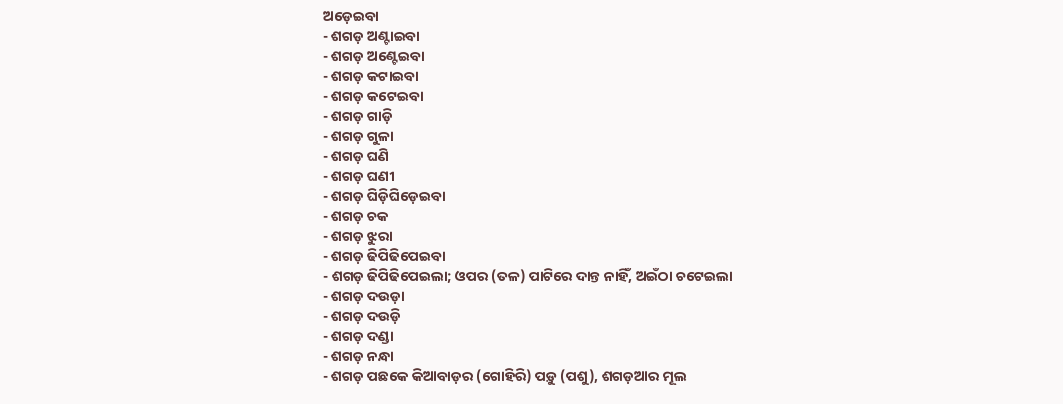ଅଡ଼େଇବା
- ଶଗଡ଼ ଅଣ୍ଟାଇବା
- ଶଗଡ଼ ଅଣ୍ଟେଇବା
- ଶଗଡ଼ କଟାଇବା
- ଶଗଡ଼ କଟେଇବା
- ଶଗଡ଼ ଗାଡ଼ି
- ଶଗଡ଼ ଗୁଳା
- ଶଗଡ଼ ଘଣି
- ଶଗଡ଼ ଘଣୀ
- ଶଗଡ଼ ଘିଡ଼ିଘିଡ଼େଇବା
- ଶଗଡ଼ ଚକ
- ଶଗଡ଼ ଝୁରା
- ଶଗଡ଼ ଢିପିଢିପେଇବା
- ଶଗଡ଼ ଢିପିଢିପେଇଲା; ଓପର (ତଳ) ପାଟିରେ ଦାନ୍ତ ନାହିଁ, ଅଇଁଠା ଚଟେଇଲା
- ଶଗଡ଼ ଦଉଡ଼ା
- ଶଗଡ଼ ଦଉଡ଼ି
- ଶଗଡ଼ ଦଣ୍ଡା
- ଶଗଡ଼ ନନ୍ଧା
- ଶଗଡ଼ ପଛକେ କିଆବାଡ଼ର (ଗୋହିରି) ପଡ଼ୁ (ପଶୁ), ଶଗଡ଼ଆର ମୂଲ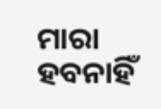ମାରା ହବନାହିଁ